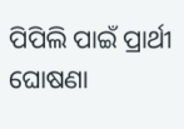ପିପିଲି ପାଇଁ ପ୍ରାର୍ଥୀ ଘୋଷଣା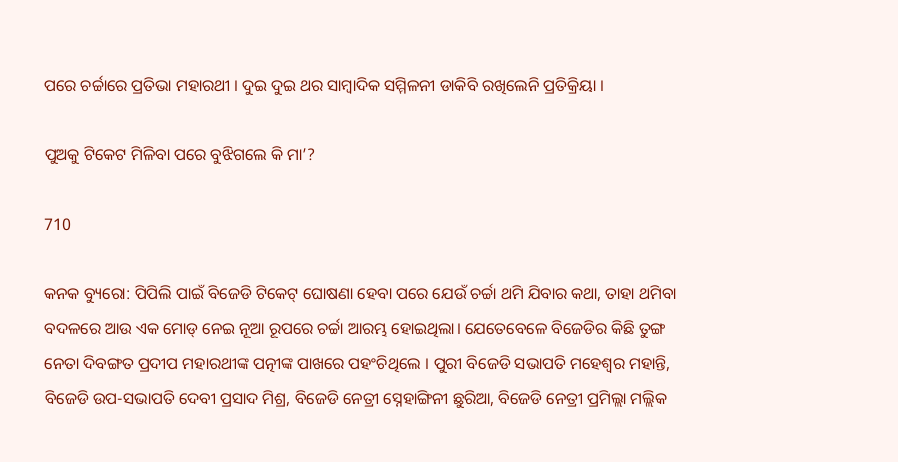ପରେ ଚର୍ଚ୍ଚାରେ ପ୍ରତିଭା ମହାରଥୀ । ଦୁଇ ଦୁଇ ଥର ସାମ୍ବାଦିକ ସମ୍ମିଳନୀ ଡାକିବି ରଖିଲେନି ପ୍ରତିକ୍ରିୟା ।

ପୁଅକୁ ଟିକେଟ ମିଳିବା ପରେ ବୁଝିଗଲେ କି ମା’?

710

କନକ ବ୍ୟୁରୋ: ପିପିଲି ପାଇଁ ବିଜେଡି ଟିକେଟ୍ ଘୋଷଣା ହେବା ପରେ ଯେଉଁ ଚର୍ଚ୍ଚା ଥମି ଯିବାର କଥା, ତାହା ଥମିବା ବଦଳରେ ଆଉ ଏକ ମୋଡ୍ ନେଇ ନୂଆ ରୂପରେ ଚର୍ଚ୍ଚା ଆରମ୍ଭ ହୋଇଥିଲା। ଯେତେବେଳେ ବିଜେଡିର କିଛି ତୁଙ୍ଗ ନେତା ଦିବଙ୍ଗତ ପ୍ରଦୀପ ମହାରଥୀଙ୍କ ପତ୍ନୀଙ୍କ ପାଖରେ ପହଂଚିଥିଲେ । ପୁରୀ ବିଜେଡି ସଭାପତି ମହେଶ୍ୱର ମହାନ୍ତି, ବିଜେଡି ଉପ-ସଭାପତି ଦେବୀ ପ୍ରସାଦ ମିଶ୍ର, ବିଜେଡି ନେତ୍ରୀ ସ୍ନେହାଙ୍ଗିନୀ ଛୁରିଆ, ବିଜେଡି ନେତ୍ରୀ ପ୍ରମିଲ୍ଲା ମଲ୍ଲିକ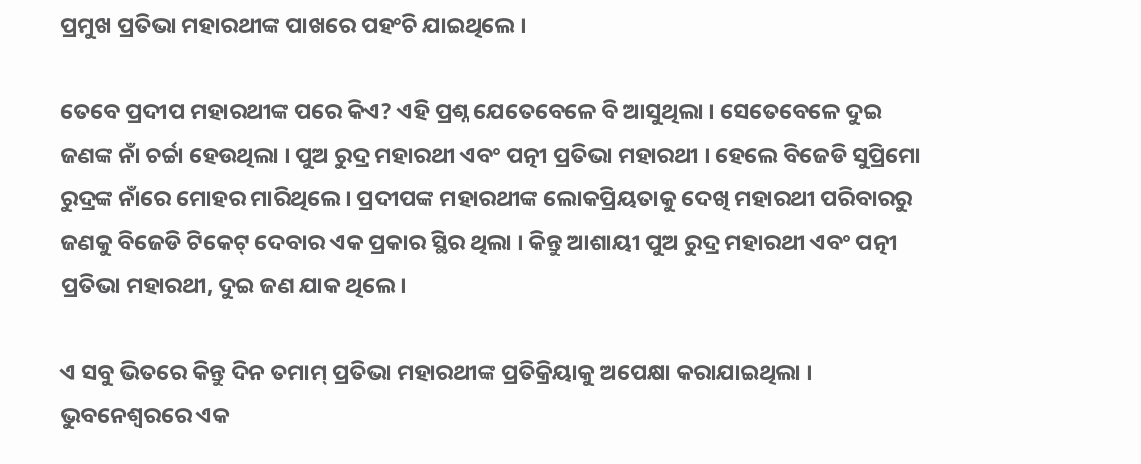ପ୍ରମୁଖ ପ୍ରତିଭା ମହାରଥୀଙ୍କ ପାଖରେ ପହଂଚି ଯାଇଥିଲେ ।

ତେବେ ପ୍ରଦୀପ ମହାରଥୀଙ୍କ ପରେ କିଏ? ଏହି ପ୍ରଶ୍ନ ଯେତେବେଳେ ବି ଆସୁଥିଲା । ସେତେବେଳେ ଦୁଇ ଜଣଙ୍କ ନାଁ ଚର୍ଚ୍ଚା ହେଉଥିଲା । ପୁଅ ରୁଦ୍ର ମହାରଥୀ ଏବଂ ପତ୍ନୀ ପ୍ରତିଭା ମହାରଥୀ । ହେଲେ ବିଜେଡି ସୁପ୍ରିମୋ ରୁଦ୍ରଙ୍କ ନାଁରେ ମୋହର ମାରିଥିଲେ । ପ୍ରଦୀପଙ୍କ ମହାରଥୀଙ୍କ ଲୋକପ୍ରିୟତାକୁ ଦେଖି ମହାରଥୀ ପରିବାରରୁ ଜଣକୁ ବିଜେଡି ଟିକେଟ୍ ଦେବାର ଏକ ପ୍ରକାର ସ୍ଥିର ଥିଲା । କିନ୍ତୁ ଆଶାୟୀ ପୁଅ ରୁଦ୍ର ମହାରଥୀ ଏବଂ ପତ୍ନୀ ପ୍ରତିଭା ମହାରଥୀ, ଦୁଇ ଜଣ ଯାକ ଥିଲେ ।

ଏ ସବୁ ଭିତରେ କିନ୍ତୁ ଦିନ ତମାମ୍ ପ୍ରତିଭା ମହାରଥୀଙ୍କ ପ୍ରତିକ୍ରିୟାକୁ ଅପେକ୍ଷା କରାଯାଇଥିଲା । ଭୁବନେଶ୍ୱରରେ ଏକ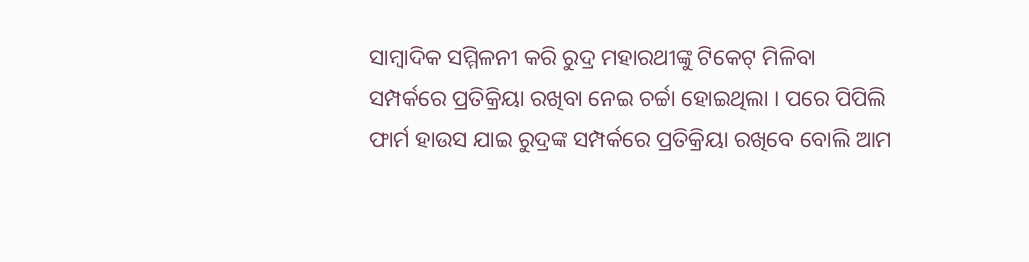ସାମ୍ବାଦିକ ସମ୍ମିଳନୀ କରି ରୁଦ୍ର ମହାରଥୀଙ୍କୁ ଟିକେଟ୍ ମିଳିବା ସମ୍ପର୍କରେ ପ୍ରତିକ୍ରିୟା ରଖିବା ନେଇ ଚର୍ଚ୍ଚା ହୋଇଥିଲା । ପରେ ପିପିଲି ଫାର୍ମ ହାଉସ ଯାଇ ରୁଦ୍ରଙ୍କ ସମ୍ପର୍କରେ ପ୍ରତିକ୍ରିୟା ରଖିବେ ବୋଲି ଆମ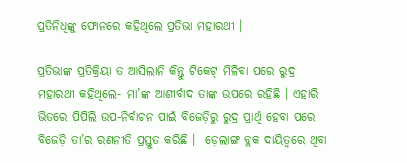ପ୍ରତିନିଧିଙ୍କୁ ଫୋନରେ କହିଥିଲେ ପ୍ରତିଭା ମହାରଥୀ ।

ପ୍ରତିଭାଙ୍କ ପ୍ରତିକ୍ରିୟା ତ ଆସିଲାନି କିନ୍ତୁ ଟିକେଟ୍ ମିଳିବା ପରେ ରୁଦ୍ର ମହାରଥୀ କହିଥିଲେ- ମା’ଙ୍କ ଆଶୀର୍ବାଦ ତାଙ୍କ ଉପରେ ରହିଛି । ଏହାରି ଭିତରେ ପିପିଲି ଉପ-ନିର୍ବାଚନ ପାଇଁ ବିଜେଡ଼ିରୁ ରୁଦ୍ର ପ୍ରାର୍ଥି ହେବା ପରେ ବିଜେଡ଼ି ତା’ର ରଣନୀତି ପ୍ରସ୍ତୁତ କରିଛି ।  ଡ଼େଲାଙ୍ଗ ବ୍ଲକ ଦାୟିତ୍ୱରେ ଥିବା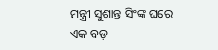ମନ୍ତ୍ରୀ ସୁଶାନ୍ତ ସିଂଙ୍କ ଘରେ ଏକ ବଡ଼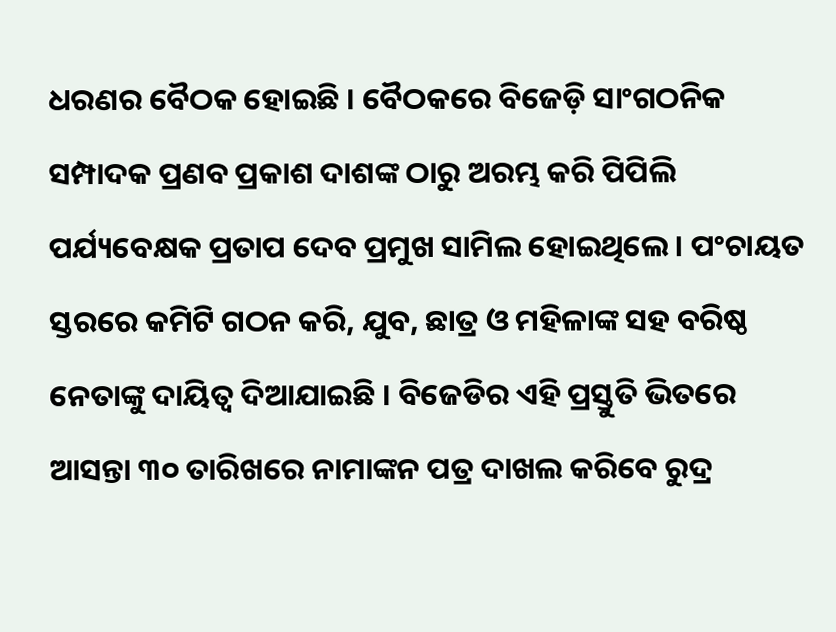ଧରଣର ବୈଠକ ହୋଇଛି । ବୈଠକରେ ବିଜେଡ଼ି ସାଂଗଠନିକ ସମ୍ପାଦକ ପ୍ରଣବ ପ୍ରକାଶ ଦାଶଙ୍କ ଠାରୁ ଅରମ୍ଭ କରି ପିପିଲି ପର୍ଯ୍ୟବେକ୍ଷକ ପ୍ରତାପ ଦେବ ପ୍ରମୁଖ ସାମିଲ ହୋଇଥିଲେ । ପଂଚାୟତ ସ୍ତରରେ କମିଟି ଗଠନ କରି, ଯୁବ, ଛାତ୍ର ଓ ମହିଳାଙ୍କ ସହ ବରିଷ୍ଠ ନେତାଙ୍କୁ ଦାୟିତ୍ୱ ଦିଆଯାଇଛି । ବିଜେଡିର ଏହି ପ୍ରସ୍ତୁତି ଭିତରେ ଆସନ୍ତା ୩୦ ତାରିଖରେ ନାମାଙ୍କନ ପତ୍ର ଦାଖଲ କରିବେ ରୁଦ୍ର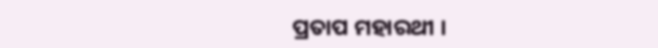ପ୍ରତାପ ମହାରଥୀ ।